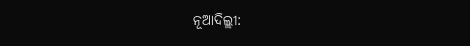ନୂଆଦିଲ୍ଲୀ: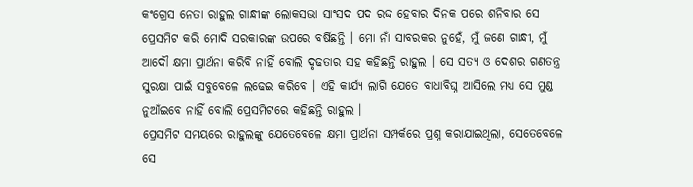କଂଗ୍ରେସ ନେତା ରାହୁଲ ଗାନ୍ଧୀଙ୍କ ଲୋକସଭା ସାଂସଦ ପଦ ରଦ୍ଦ ହେବାର ଦିନକ ପରେ ଶନିବାର ସେ ପ୍ରେସମିଟ କରି ମୋଦି ସରକାରଙ୍କ ଉପରେ ବର୍ଷିଛନ୍ତି । ମୋ ନାଁ ସାବରକର ନୁହେଁ, ମୁଁ ଜଣେ ଗାନ୍ଧୀ, ମୁଁ ଆଦୌ କ୍ଷମା ପ୍ରାର୍ଥନା କରିବି ନାହିଁ ବୋଲି ଦୃଢତାର ସହ କହିଛନ୍ତି ରାହୁଲ । ସେ ସତ୍ୟ ଓ ଦେଶର ଗଣତନ୍ତ୍ର ସୁରକ୍ଷା ପାଇଁ ସବୁବେଳେ ଲଢେଇ କରିବେ । ଏହି କାର୍ଯ୍ୟ ଲାଗି ଯେତେ ବାଧାବିଘ୍ନ ଆସିଲେ ମଧ୍ୟ ସେ ମୁଣ୍ଡ ନୁଆଁଇବେ ନାହିଁ ବୋଲି ପ୍ରେସମିଟରେ କହିଛନ୍ତି ରାହୁଲ ।
ପ୍ରେସମିଟ ସମୟରେ ରାହୁଲଙ୍କୁ ଯେତେବେଳେ କ୍ଷମା ପ୍ରାର୍ଥନା ସମ୍ପର୍କରେ ପ୍ରଶ୍ନ କରାଯାଇଥିଲା, ସେତେବେଳେ ସେ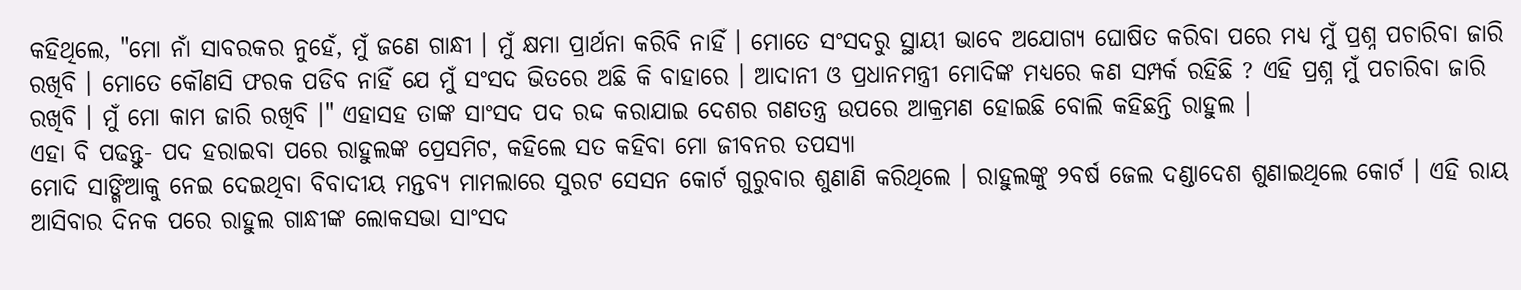କହିଥିଲେ, "ମୋ ନାଁ ସାବରକର ନୁହେଁ, ମୁଁ ଜଣେ ଗାନ୍ଧୀ । ମୁଁ କ୍ଷମା ପ୍ରାର୍ଥନା କରିବି ନାହିଁ । ମୋତେ ସଂସଦରୁ ସ୍ଥାୟୀ ଭାବେ ଅଯୋଗ୍ୟ ଘୋଷିତ କରିବା ପରେ ମଧ୍ୟ ମୁଁ ପ୍ରଶ୍ନ ପଚାରିବା ଜାରି ରଖିବି । ମୋତେ କୌଣସି ଫରକ ପଡିବ ନାହିଁ ଯେ ମୁଁ ସଂସଦ ଭିତରେ ଅଛି କି ବାହାରେ । ଆଦାନୀ ଓ ପ୍ରଧାନମନ୍ତ୍ରୀ ମୋଦିଙ୍କ ମଧ୍ୟରେ କଣ ସମ୍ପର୍କ ରହିଛି ? ଏହି ପ୍ରଶ୍ନ ମୁଁ ପଚାରିବା ଜାରି ରଖିବି । ମୁଁ ମୋ କାମ ଜାରି ରଖିବି ।" ଏହାସହ ତାଙ୍କ ସାଂସଦ ପଦ ରଦ୍ଦ କରାଯାଇ ଦେଶର ଗଣତନ୍ତ୍ର ଉପରେ ଆକ୍ରମଣ ହୋଇଛି ବୋଲି କହିଛନ୍ତି ରାହୁଲ ।
ଏହା ବି ପଢନ୍ତୁ- ପଦ ହରାଇବା ପରେ ରାହୁଲଙ୍କ ପ୍ରେସମିଟ, କହିଲେ ସତ କହିବା ମୋ ଜୀବନର ତପସ୍ୟା
ମୋଦି ସାଙ୍ଗିଆକୁ ନେଇ ଦେଇଥିବା ବିବାଦୀୟ ମନ୍ତବ୍ୟ ମାମଲାରେ ସୁରଟ ସେସନ କୋର୍ଟ ଗୁରୁବାର ଶୁଣାଣି କରିଥିଲେ । ରାହୁଲଙ୍କୁ ୨ବର୍ଷ ଜେଲ ଦଣ୍ଡାଦେଶ ଶୁଣାଇଥିଲେ କୋର୍ଟ । ଏହି ରାୟ ଆସିବାର ଦିନକ ପରେ ରାହୁଲ ଗାନ୍ଧୀଙ୍କ ଲୋକସଭା ସାଂସଦ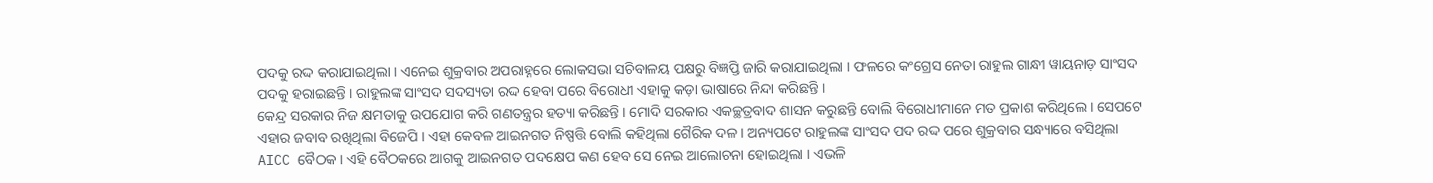ପଦକୁ ରଦ୍ଦ କରାଯାଇଥିଲା । ଏନେଇ ଶୁକ୍ରବାର ଅପରାହ୍ନରେ ଲୋକସଭା ସଚିବାଳୟ ପକ୍ଷରୁ ବିଜ୍ଞପ୍ତି ଜାରି କରାଯାଇଥିଲା । ଫଳରେ କଂଗ୍ରେସ ନେତା ରାହୁଲ ଗାନ୍ଧୀ ୱାୟନାଡ଼ ସାଂସଦ ପଦକୁ ହରାଇଛନ୍ତି । ରାହୁଲଙ୍କ ସାଂସଦ ସଦସ୍ୟତା ରଦ୍ଦ ହେବା ପରେ ବିରୋଧୀ ଏହାକୁ କଡ଼ା ଭାଷାରେ ନିନ୍ଦା କରିଛନ୍ତି ।
କେନ୍ଦ୍ର ସରକାର ନିଜ କ୍ଷମତାକୁ ଉପଯୋଗ କରି ଗଣତନ୍ତ୍ରର ହତ୍ୟା କରିଛନ୍ତି । ମୋଦି ସରକାର ଏକଚ୍ଛତ୍ରବାଦ ଶାସନ କରୁଛନ୍ତି ବୋଲି ବିରୋଧୀମାନେ ମତ ପ୍ରକାଶ କରିଥିଲେ । ସେପଟେ ଏହାର ଜବାବ ରଖିଥିଲା ବିଜେପି । ଏହା କେବଳ ଆଇନଗତ ନିଷ୍ପତ୍ତି ବୋଲି କହିଥିଲା ଗୈରିକ ଦଳ । ଅନ୍ୟପଟେ ରାହୁଲଙ୍କ ସାଂସଦ ପଦ ରଦ୍ଦ ପରେ ଶୁକ୍ରବାର ସନ୍ଧ୍ୟାରେ ବସିଥିଲା AICC ବୈଠକ । ଏହି ବୈଠକରେ ଆଗକୁ ଆଇନଗତ ପଦକ୍ଷେପ କଣ ହେବ ସେ ନେଇ ଆଲୋଚନା ହୋଇଥିଲା । ଏଭଳି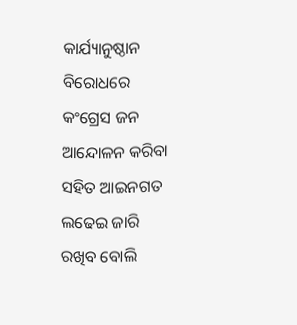କାର୍ଯ୍ୟାନୁଷ୍ଠାନ ବିରୋଧରେ କଂଗ୍ରେସ ଜନ ଆନ୍ଦୋଳନ କରିବା ସହିତ ଆଇନଗତ ଲଢେଇ ଜାରି ରଖିବ ବୋଲି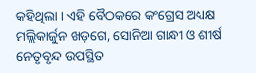କହିଥିଲା । ଏହି ବୈଠକରେ କଂଗ୍ରେସ ଅଧ୍ୟକ୍ଷ ମଲ୍ଲିକାର୍ଜୁନ ଖଡ଼ଗେ, ସୋନିଆ ଗାନ୍ଧୀ ଓ ଶୀର୍ଷ ନେତୃବୃନ୍ଦ ଉପସ୍ଥିତ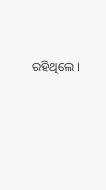ରହିଥିଲେ ।